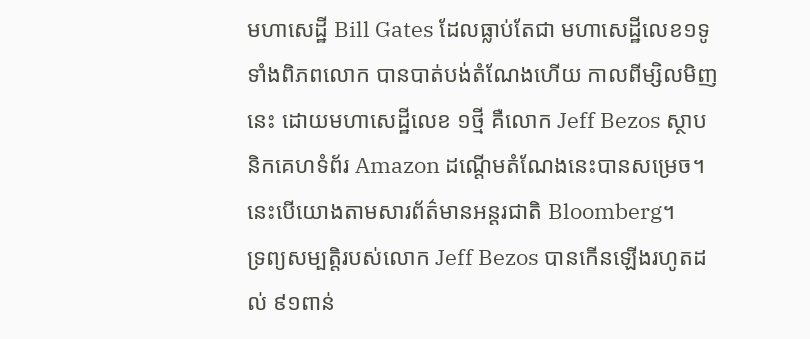មហាសេដ្ឋី Bill Gates ដែលធ្លាប់តែជា មហាសេដ្ឋីលេខ១ទូទាំងពិភពលោក បានបាត់បង់តំណែងហើយ កាលពីម្សិលមិញនេះ ដោយមហាសេដ្ឋីលេខ ១ថ្មី គឺលោក Jeff Bezos ស្ថាបនិកគេហទំព័រ Amazon ដណ្តើមតំណែងនេះបានសម្រេច។ នេះបើយោងតាមសារព័ត៌មានអន្តរជាតិ Bloomberg។
ទ្រព្យសម្បត្តិរបស់លោក Jeff Bezos បានកើនឡើងរហូតដល់ ៩១ពាន់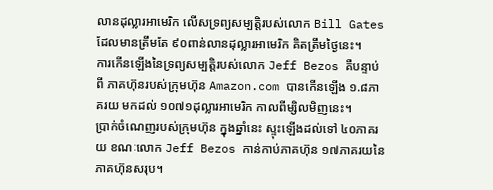លានដុល្លារអាមេរិក លើសទ្រព្យសម្បត្តិរបស់លោក Bill Gates ដែលមានត្រឹមតែ ៩០ពាន់លានដុល្លារអាមេរិក គិតត្រឹមថ្ងៃនេះ។
ការកើនឡើងនៃទ្រព្យសម្បត្តិរបស់លោក Jeff Bezos គឺបន្ទាប់ពី ភាគហ៊ុនរបស់ក្រុមហ៊ុន Amazon.com បានកើនឡើង ១.៨ភាគរយ មកដល់ ១០៧១ដុល្លារអាមេរិក កាលពីម្សិលមិញនេះ។
ប្រាក់ចំណេញរបស់ក្រុមហ៊ុន ក្នុងឆ្នាំនេះ ស្ទុះឡើងដល់ទៅ ៤០ភាគរយ ខណៈលោក Jeff Bezos កាន់កាប់ភាគហ៊ុន ១៧ភាគរយនៃភាគហ៊ុនសរុប។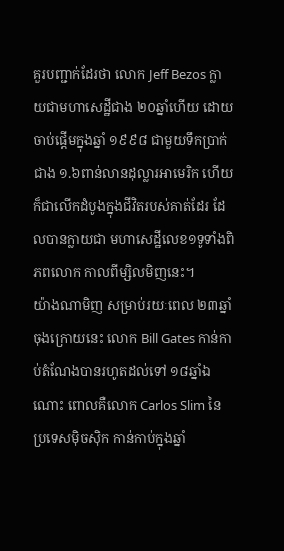គួរបញ្ជាក់ដែរថា លោក Jeff Bezos ក្លាយជាមហាសេដ្ឋីជាង ២០ឆ្នាំហើយ ដោយចាប់ផ្តើមក្នុងឆ្នាំ ១៩៩៨ ជាមួយទឹកប្រាក់ជាង ១.៦ពាន់លានដុល្លារអាមេរិក ហើយក៏ជាលើកដំបូងក្នុងជីវិតរបស់គាត់ដែរ ដែលបានក្លាយជា មហាសេដ្ឋីលេខ១ទូទាំងពិភពលោក កាលពីម្សិលមិញនេះ។
យ៉ាងណាមិញ សម្រាប់រយៈពេល ២៣ឆ្នាំចុងក្រោយនេះ លោក Bill Gates កាន់កាប់តំណែងបានរហូតដល់ទៅ ១៨ឆ្នាំឯណោះ ពោលគឺលោក Carlos Slim នៃប្រទេសម៉ិចស៊ិក កាន់កាប់ក្នុងឆ្នាំ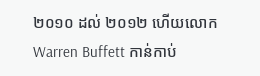២០១០ ដល់ ២០១២ ហើយលោក Warren Buffett កាន់កាប់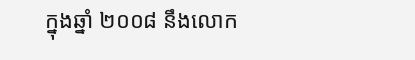ក្នុងឆ្នាំ ២០០៨ នឹងលោក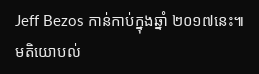Jeff Bezos កាន់កាប់ក្នុងឆ្នាំ ២០១៧នេះ៕
មតិយោបល់